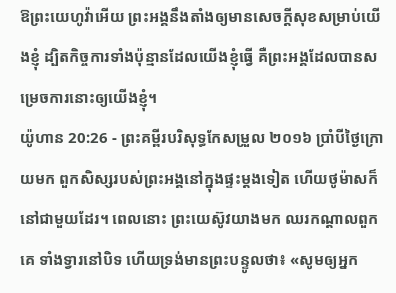ឱព្រះយេហូវ៉ាអើយ ព្រះអង្គនឹងតាំងឲ្យមានសេចក្ដីសុខសម្រាប់យើងខ្ញុំ ដ្បិតកិច្ចការទាំងប៉ុន្មានដែលយើងខ្ញុំធ្វើ គឺព្រះអង្គដែលបានសម្រេចការនោះឲ្យយើងខ្ញុំ។
យ៉ូហាន 20:26 - ព្រះគម្ពីរបរិសុទ្ធកែសម្រួល ២០១៦ ប្រាំបីថ្ងៃក្រោយមក ពួកសិស្សរបស់ព្រះអង្គនៅក្នុងផ្ទះម្តងទៀត ហើយថូម៉ាសក៏នៅជាមួយដែរ។ ពេលនោះ ព្រះយេស៊ូវយាងមក ឈរកណ្តាលពួកគេ ទាំងទ្វារនៅបិទ ហើយទ្រង់មានព្រះបន្ទូលថា៖ «សូមឲ្យអ្នក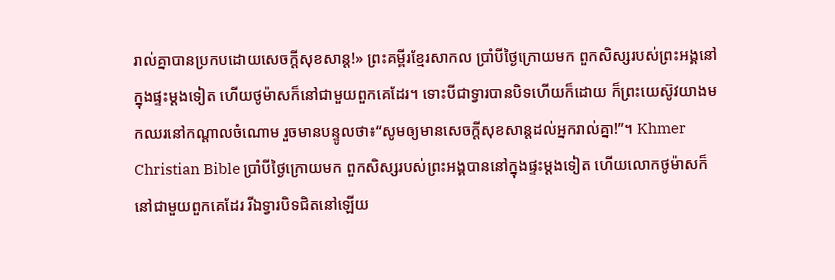រាល់គ្នាបានប្រកបដោយសេចក្តីសុខសាន្ត!» ព្រះគម្ពីរខ្មែរសាកល ប្រាំបីថ្ងៃក្រោយមក ពួកសិស្សរបស់ព្រះអង្គនៅក្នុងផ្ទះម្ដងទៀត ហើយថូម៉ាសក៏នៅជាមួយពួកគេដែរ។ ទោះបីជាទ្វារបានបិទហើយក៏ដោយ ក៏ព្រះយេស៊ូវយាងមកឈរនៅកណ្ដាលចំណោម រួចមានបន្ទូលថា៖“សូមឲ្យមានសេចក្ដីសុខសាន្តដល់អ្នករាល់គ្នា!”។ Khmer Christian Bible ប្រាំបីថ្ងៃក្រោយមក ពួកសិស្សរបស់ព្រះអង្គបាននៅក្នុងផ្ទះម្តងទៀត ហើយលោកថូម៉ាសក៏នៅជាមួយពួកគេដែរ រីឯទ្វារបិទជិតនៅឡើយ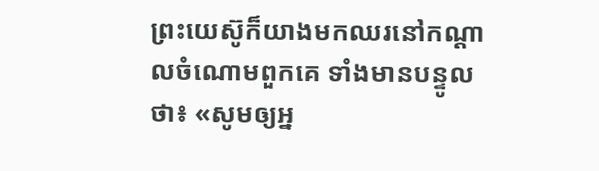ព្រះយេស៊ូក៏យាងមកឈរនៅកណ្តាលចំណោមពួកគេ ទាំងមានបន្ទូលថា៖ «សូមឲ្យអ្ន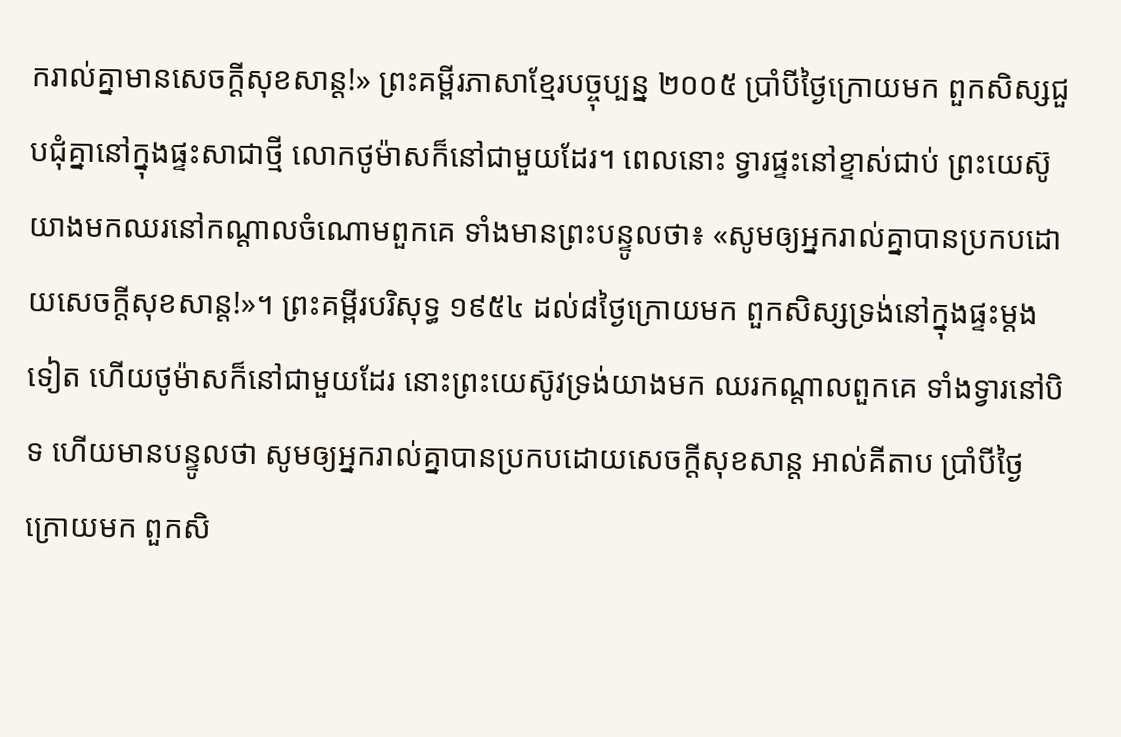ករាល់គ្នាមានសេចក្ដីសុខសាន្ដ!» ព្រះគម្ពីរភាសាខ្មែរបច្ចុប្បន្ន ២០០៥ ប្រាំបីថ្ងៃក្រោយមក ពួកសិស្សជួបជុំគ្នានៅក្នុងផ្ទះសាជាថ្មី លោកថូម៉ាសក៏នៅជាមួយដែរ។ ពេលនោះ ទ្វារផ្ទះនៅខ្ទាស់ជាប់ ព្រះយេស៊ូយាងមកឈរនៅកណ្ដាលចំណោមពួកគេ ទាំងមានព្រះបន្ទូលថា៖ «សូមឲ្យអ្នករាល់គ្នាបានប្រកបដោយសេចក្ដីសុខសាន្ត!»។ ព្រះគម្ពីរបរិសុទ្ធ ១៩៥៤ ដល់៨ថ្ងៃក្រោយមក ពួកសិស្សទ្រង់នៅក្នុងផ្ទះម្តងទៀត ហើយថូម៉ាសក៏នៅជាមួយដែរ នោះព្រះយេស៊ូវទ្រង់យាងមក ឈរកណ្តាលពួកគេ ទាំងទ្វារនៅបិទ ហើយមានបន្ទូលថា សូមឲ្យអ្នករាល់គ្នាបានប្រកបដោយសេចក្ដីសុខសាន្ត អាល់គីតាប ប្រាំបីថ្ងៃក្រោយមក ពួកសិ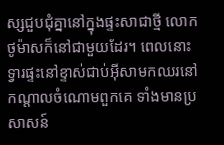ស្សជួបជុំគ្នានៅក្នុងផ្ទះសាជាថ្មី លោកថូម៉ាសក៏នៅជាមួយដែរ។ ពេលនោះទ្វារផ្ទះនៅខ្ទាស់ជាប់អ៊ីសាមកឈរនៅកណ្ដាលចំណោមពួកគេ ទាំងមានប្រសាសន៍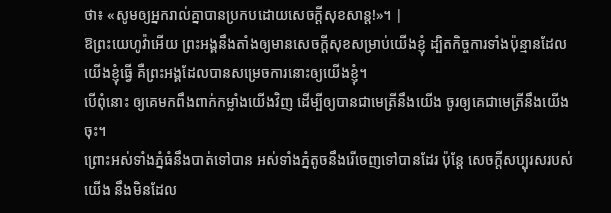ថា៖ «សូមឲ្យអ្នករាល់គ្នាបានប្រកបដោយសេចក្ដីសុខសាន្ដ!»។ |
ឱព្រះយេហូវ៉ាអើយ ព្រះអង្គនឹងតាំងឲ្យមានសេចក្ដីសុខសម្រាប់យើងខ្ញុំ ដ្បិតកិច្ចការទាំងប៉ុន្មានដែលយើងខ្ញុំធ្វើ គឺព្រះអង្គដែលបានសម្រេចការនោះឲ្យយើងខ្ញុំ។
បើពុំនោះ ឲ្យគេមកពឹងពាក់កម្លាំងយើងវិញ ដើម្បីឲ្យបានជាមេត្រីនឹងយើង ចូរឲ្យគេជាមេត្រីនឹងយើងចុះ។
ព្រោះអស់ទាំងភ្នំធំនឹងបាត់ទៅបាន អស់ទាំងភ្នំតូចនឹងរើចេញទៅបានដែរ ប៉ុន្តែ សេចក្ដីសប្បុរសរបស់យើង នឹងមិនដែល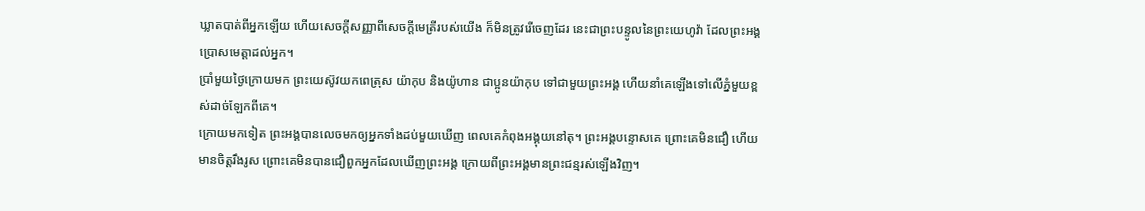ឃ្លាតបាត់ពីអ្នកឡើយ ហើយសេចក្ដីសញ្ញាពីសេចក្ដីមេត្រីរបស់យើង ក៏មិនត្រូវរើចេញដែរ នេះជាព្រះបន្ទូលនៃព្រះយេហូវ៉ា ដែលព្រះអង្គប្រោសមេត្តាដល់អ្នក។
ប្រាំមួយថ្ងៃក្រោយមក ព្រះយេស៊ូវយកពេត្រុស យ៉ាកុប និងយ៉ូហាន ជាប្អូនយ៉ាកុប ទៅជាមួយព្រះអង្គ ហើយនាំគេឡើងទៅលើភ្នំមួយខ្ពស់ដាច់ឡែកពីគេ។
ក្រោយមកទៀត ព្រះអង្គបានលេចមកឲ្យអ្នកទាំងដប់មួយឃើញ ពេលគេកំពុងអង្គុយនៅតុ។ ព្រះអង្គបន្ទោសគេ ព្រោះគេមិនជឿ ហើយមានចិត្តរឹងរូស ព្រោះគេមិនបានជឿពួកអ្នកដែលឃើញព្រះអង្គ ក្រោយពីព្រះអង្គមានព្រះជន្មរស់ឡើងវិញ។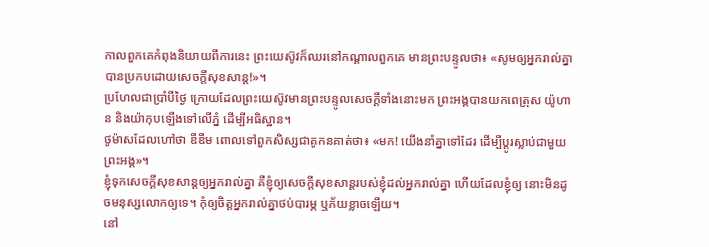កាលពួកគេកំពុងនិយាយពីការនេះ ព្រះយេស៊ូវក៏ឈរនៅកណ្តាលពួកគេ មានព្រះបន្ទូលថា៖ «សូមឲ្យអ្នករាល់គ្នាបានប្រកបដោយសេចក្តីសុខសាន្ត!»។
ប្រហែលជាប្រាំបីថ្ងៃ ក្រោយដែលព្រះយេស៊ូវមានព្រះបន្ទូលសេចក្តីទាំងនោះមក ព្រះអង្គបានយកពេត្រុស យ៉ូហាន និងយ៉ាកុបឡើងទៅលើភ្នំ ដើម្បីអធិស្ឋាន។
ថូម៉ាសដែលហៅថា ឌីឌីម ពោលទៅពួកសិស្សជាគូកនគាត់ថា៖ «មក! យើងនាំគ្នាទៅដែរ ដើម្បីប្តូរស្លាប់ជាមួយព្រះអង្គ»។
ខ្ញុំទុកសេចក្តីសុខសាន្តឲ្យអ្នករាល់គ្នា គឺខ្ញុំឲ្យសេចក្តីសុខសាន្តរបស់ខ្ញុំដល់អ្នករាល់គ្នា ហើយដែលខ្ញុំឲ្យ នោះមិនដូចមនុស្សលោកឲ្យទេ។ កុំឲ្យចិត្តអ្នករាល់គ្នាថប់បារម្ភ ឬភ័យខ្លាចឡើយ។
នៅ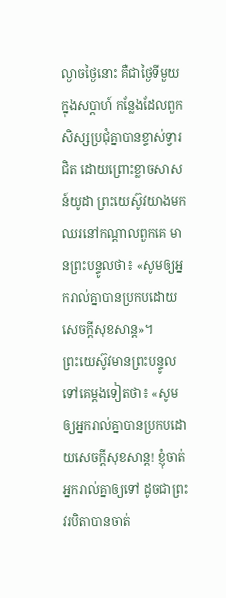ល្ងាចថ្ងៃនោះ គឺជាថ្ងៃទីមួយក្នុងសប្ដាហ៍ កន្លែងដែលពួកសិស្សប្រជុំគ្នាបានខ្ទាស់ទ្វារជិត ដោយព្រោះខ្លាចសាសន៍យូដា ព្រះយេស៊ូវយាងមកឈរនៅកណ្តាលពួកគេ មានព្រះបន្ទូលថា៖ «សូមឲ្យអ្នករាល់គ្នាបានប្រកបដោយសេចក្តីសុខសាន្ត»។
ព្រះយេស៊ូវមានព្រះបន្ទូលទៅគេម្តងទៀតថា៖ «សូមឲ្យអ្នករាល់គ្នាបានប្រកបដោយសេចក្តីសុខសាន្ត! ខ្ញុំចាត់អ្នករាល់គ្នាឲ្យទៅ ដូចជាព្រះវរបិតាបានចាត់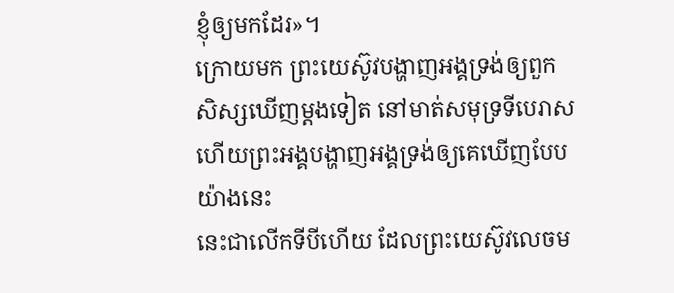ខ្ញុំឲ្យមកដែរ»។
ក្រោយមក ព្រះយេស៊ូវបង្ហាញអង្គទ្រង់ឲ្យពួកសិស្សឃើញម្តងទៀត នៅមាត់សមុទ្រទីបេរាស ហើយព្រះអង្គបង្ហាញអង្គទ្រង់ឲ្យគេឃើញបែបយ៉ាងនេះ
នេះជាលើកទីបីហើយ ដែលព្រះយេស៊ូវលេចម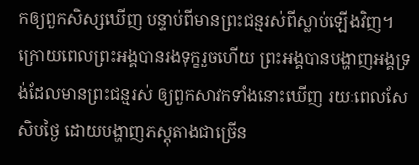កឲ្យពួកសិស្សឃើញ បន្ទាប់ពីមានព្រះជន្មរស់ពីស្លាប់ឡើងវិញ។
ក្រោយពេលព្រះអង្គបានរងទុក្ខរួចហើយ ព្រះអង្គបានបង្ហាញអង្គទ្រង់ដែលមានព្រះជន្មរស់ ឲ្យពួកសាវកទាំងនោះឃើញ រយៈពេលសែសិបថ្ងៃ ដោយបង្ហាញភស្តុតាងជាច្រើន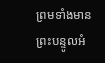ព្រមទាំងមានព្រះបន្ទូលអំ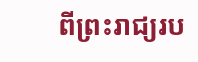ពីព្រះរាជ្យរប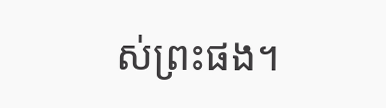ស់ព្រះផង។